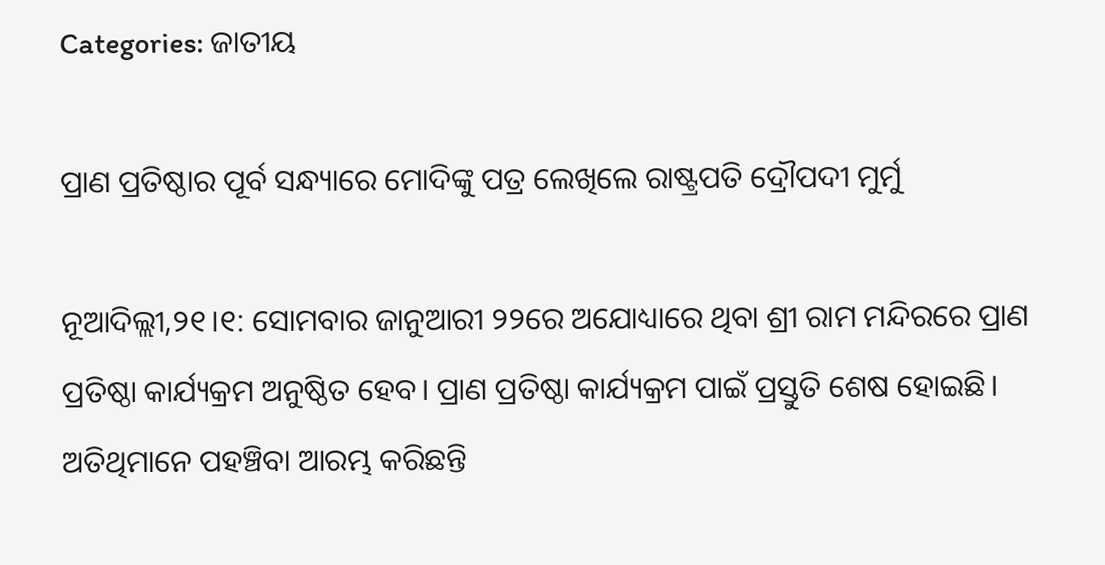Categories: ଜାତୀୟ

ପ୍ରାଣ ପ୍ରତିଷ୍ଠାର ପୂର୍ବ ସନ୍ଧ୍ୟାରେ ମୋଦିଙ୍କୁ ପତ୍ର ଲେଖିଲେ ରାଷ୍ଟ୍ରପତି ଦ୍ରୌପଦୀ ମୁର୍ମୁ

ନୂଆଦିଲ୍ଲୀ,୨୧।୧: ସୋମବାର ଜାନୁଆରୀ ୨୨ରେ ଅଯୋଧ୍ୟାରେ ଥିବା ଶ୍ରୀ ରାମ ମନ୍ଦିରରେ ପ୍ରାଣ ପ୍ରତିଷ୍ଠା କାର୍ଯ୍ୟକ୍ରମ ଅନୁଷ୍ଠିତ ହେବ। ପ୍ରାଣ ପ୍ରତିଷ୍ଠା କାର୍ଯ୍ୟକ୍ରମ ପାଇଁ ପ୍ରସ୍ତୁତି ଶେଷ ହୋଇଛି। ଅତିଥିମାନେ ପହଞ୍ଚିବା ଆରମ୍ଭ କରିଛନ୍ତି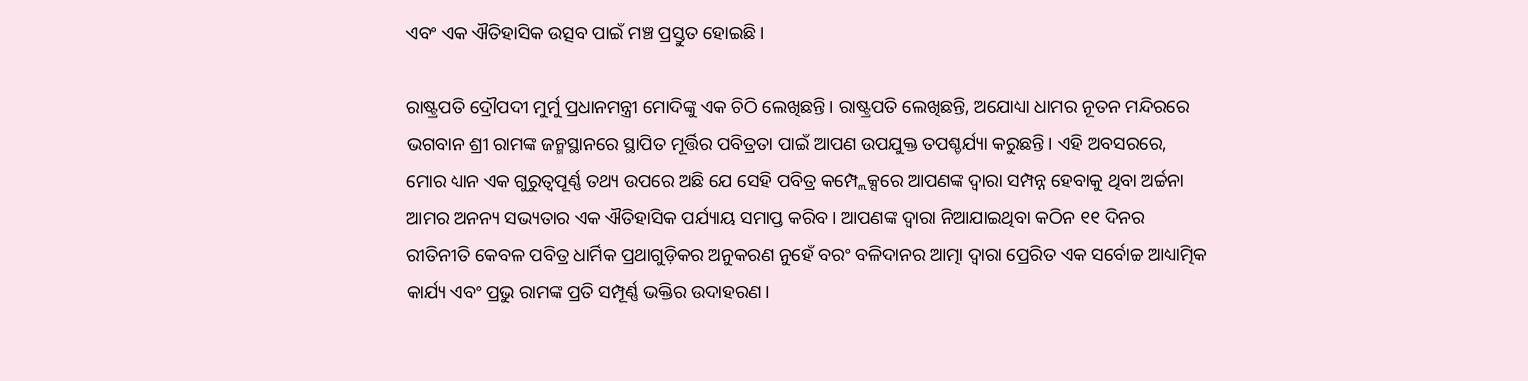ଏବଂ ଏକ ଐତିହାସିକ ଉତ୍ସବ ପାଇଁ ମଞ୍ଚ ପ୍ରସ୍ତୁତ ହୋଇଛି।

ରାଷ୍ଟ୍ରପତି ଦ୍ରୌପଦୀ ମୁର୍ମୁ ପ୍ରଧାନମନ୍ତ୍ରୀ ମୋଦିଙ୍କୁ ଏକ ଚିଠି ଲେଖିଛନ୍ତି। ରାଷ୍ଟ୍ରପତି ଲେଖିଛନ୍ତି, ଅଯୋଧ୍ୟା ଧାମର ନୂତନ ମନ୍ଦିରରେ ଭଗବାନ ଶ୍ରୀ ରାମଙ୍କ ଜନ୍ମସ୍ଥାନରେ ସ୍ଥାପିତ ମୂର୍ତ୍ତିର ପବିତ୍ରତା ପାଇଁ ଆପଣ ଉପଯୁକ୍ତ ତପଶ୍ଚର୍ଯ୍ୟା କରୁଛନ୍ତି। ଏହି ଅବସରରେ, ମୋର ଧ୍ୟାନ ଏକ ଗୁରୁତ୍ୱପୂର୍ଣ୍ଣ ତଥ୍ୟ ଉପରେ ଅଛି ଯେ ସେହି ପବିତ୍ର କମ୍ପ୍ଲେକ୍ସରେ ଆପଣଙ୍କ ଦ୍ୱାରା ସମ୍ପନ୍ନ ହେବାକୁ ଥିବା ଅର୍ଚ୍ଚନା ଆମର ଅନନ୍ୟ ସଭ୍ୟତାର ଏକ ଐତିହାସିକ ପର୍ଯ୍ୟାୟ ସମାପ୍ତ କରିବ। ଆପଣଙ୍କ ଦ୍ୱାରା ନିଆଯାଇଥିବା କଠିନ ୧୧ ଦିନର ରୀତିନୀତି କେବଳ ପବିତ୍ର ଧାର୍ମିକ ପ୍ରଥାଗୁଡ଼ିକର ଅନୁକରଣ ନୁହେଁ ବରଂ ବଳିଦାନର ଆତ୍ମା ଦ୍ୱାରା ପ୍ରେରିତ ଏକ ସର୍ବୋଚ୍ଚ ଆଧ୍ୟାତ୍ମିକ କାର୍ଯ୍ୟ ଏବଂ ପ୍ରଭୁ ରାମଙ୍କ ପ୍ରତି ସମ୍ପୂର୍ଣ୍ଣ ଭକ୍ତିର ଉଦାହରଣ।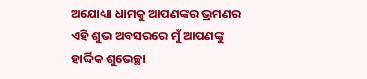ଅଯୋଧ୍ୟା ଧାମକୁ ଆପଣଙ୍କର ଭ୍ରମଣର ଏହି ଶୁଭ ଅବସରରେ ମୁଁ ଆପଣଙ୍କୁ ହାର୍ଦ୍ଦିକ ଶୁଭେଚ୍ଛା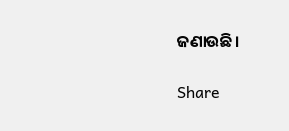ଜଣାଉଛି।

Share